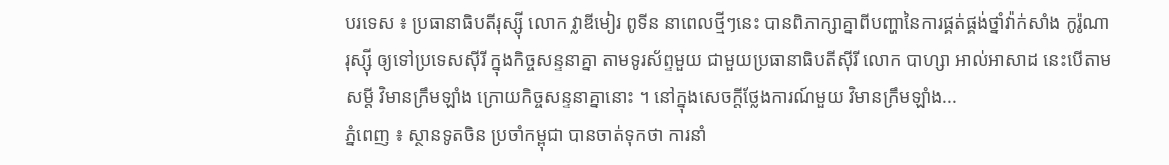បរទេស ៖ ប្រធានាធិបតីរុស្ស៊ី លោក វ្លាឌីមៀរ ពូទីន នាពេលថ្មីៗនេះ បានពិភាក្សាគ្នាពីបញ្ហានៃការផ្គត់ផ្គង់ថ្នាំវ៉ាក់សាំង កូរ៉ូណារុស្ស៊ី ឲ្យទៅប្រទេសស៊ីរី ក្នុងកិច្ចសន្ទនាគ្នា តាមទូរស័ព្ទមួយ ជាមួយប្រធានាធិបតីស៊ីរី លោក បាហ្សា អាល់អាសាដ នេះបើតាមសម្តី វិមានក្រឹមឡាំង ក្រោយកិច្ចសន្ទនាគ្នានោះ ។ នៅក្នុងសេចក្តីថ្លែងការណ៍មួយ វិមានក្រឹមឡាំង...
ភ្នំពេញ ៖ ស្ថានទូតចិន ប្រចាំកម្ពុជា បានចាត់ទុកថា ការនាំ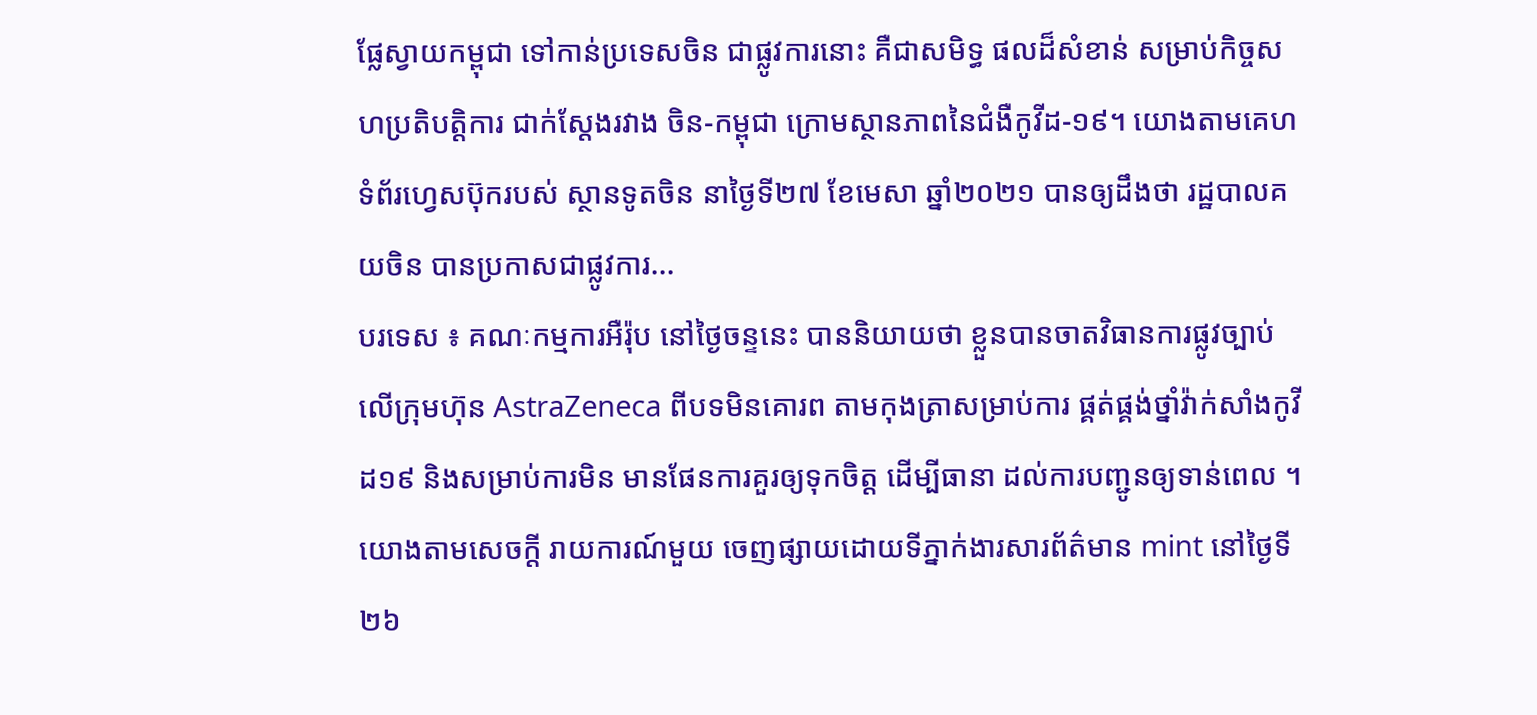ផ្លែស្វាយកម្ពុជា ទៅកាន់ប្រទេសចិន ជាផ្លូវការនោះ គឺជាសមិទ្ធ ផលដ៏សំខាន់ សម្រាប់កិច្ចសហប្រតិបត្តិការ ជាក់ស្តែងរវាង ចិន-កម្ពុជា ក្រោមស្ថានភាពនៃជំងឺកូវីដ-១៩។ យោងតាមគេហទំព័រហ្វេសប៊ុករបស់ ស្ថានទូតចិន នាថ្ងៃទី២៧ ខែមេសា ឆ្នាំ២០២១ បានឲ្យដឹងថា រដ្ឋបាលគយចិន បានប្រកាសជាផ្លូវការ...
បរទេស ៖ គណៈកម្មការអឺរ៉ុប នៅថ្ងៃចន្ទនេះ បាននិយាយថា ខ្លួនបានចាតវិធានការផ្លូវច្បាប់ លើក្រុមហ៊ុន AstraZeneca ពីបទមិនគោរព តាមកុងត្រាសម្រាប់ការ ផ្គត់ផ្គង់ថ្នាំវ៉ាក់សាំងកូវីដ១៩ និងសម្រាប់ការមិន មានផែនការគួរឲ្យទុកចិត្ត ដើម្បីធានា ដល់ការបញ្ជូនឲ្យទាន់ពេល ។ យោងតាមសេចក្តី រាយការណ៍មួយ ចេញផ្សាយដោយទីភ្នាក់ងារសារព័ត៌មាន mint នៅថ្ងៃទី២៦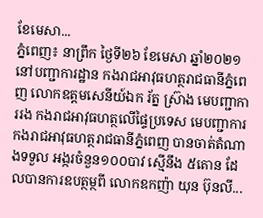ខែមេសា...
ភ្នំពេញ៖ នាព្រឹក ថ្ងៃទី២៦ ខែមេសា ឆ្នាំ២០២១ នៅបញ្ជាការដ្ឋាន កងរាជអាវុធហត្ថរាជធានីភ្នំពេញ លោកឧត្តមសេនីយ៍ឯក រ័ត្ន ស្រ៊ាង មេបញ្ជាការរង កងរាជអាវុធហត្ថលើផ្ទៃប្រទេស មេបញ្ជាការ កងរាជអាវុធហត្ថរាជធានីភ្នំពេញ បានចាត់តំណាងទទួល អង្ករចំនួន១០០បាវ ស្មើនឹង ៥តោន ដែលបានការឧបត្ថម្ថពី លោកឧកញ៉ា យុន ប៊ុនលី...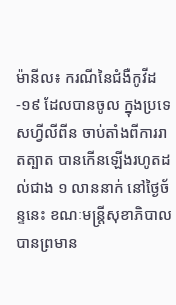ម៉ានីល៖ ករណីនៃជំងឺកូវីដ-១៩ ដែលបានចូល ក្នុងប្រទេសហ្វីលីពីន ចាប់តាំងពីការរាតត្បាត បានកើនឡើងរហូតដល់ជាង ១ លាននាក់ នៅថ្ងៃច័ន្ទនេះ ខណៈមន្ត្រីសុខាភិបាល បានព្រមាន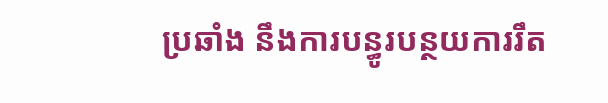ប្រឆាំង នឹងការបន្ធូរបន្ថយការរឹត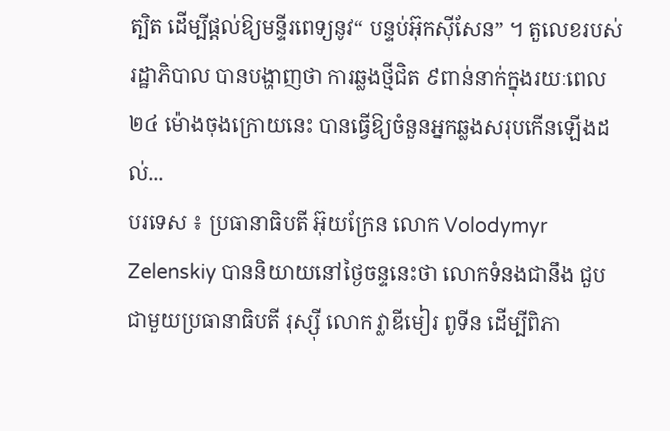ត្បិត ដើម្បីផ្តល់ឱ្យមន្ទីរពេទ្យនូវ“ បន្ទប់អ៊ុកស៊ីសែន” ។ តួលេខរបស់រដ្ឋាភិបាល បានបង្ហាញថា ការឆ្លងថ្មីជិត ៩ពាន់នាក់ក្នុងរយៈពេល ២៤ ម៉ោងចុងក្រោយនេះ បានធ្វើឱ្យចំនួនអ្នកឆ្លងសរុបកើនឡើងដល់...
បរទេស ៖ ប្រធានាធិបតី អ៊ុយក្រែន លោក Volodymyr Zelenskiy បាននិយាយនៅថ្ងៃចន្ទនេះថា លោកទំនងជានឹង ជួបជាមួយប្រធានាធិបតី រុស្ស៊ី លោក វ្លាឌីមៀរ ពូទីន ដើម្បីពិភា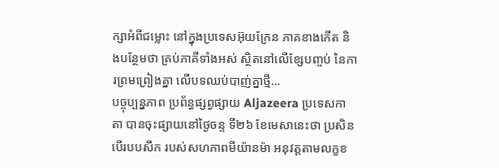ក្សាអំពីជម្លោះ នៅក្នុងប្រទេសអ៊ុយក្រែន ភាគខាងកើត និងបន្ថែមថា គ្រប់ភាគីទាំងអស់ ស្ថិតនៅលើខ្សែបញ្ចប់ នៃការព្រមព្រៀងគ្នា លើបទឈប់បាញ់គ្នាថ្មី...
បច្ចុប្បន្នភាព ប្រព័ន្ធផ្សព្វផ្សាយ Aljazeera ប្រទេសកាតា បានចុះផ្សាយនៅថ្ងៃចន្ទ ទី២៦ ខែមេសានេះថា ប្រសិនបើរបបសឹក របស់សហភាពមីយ៉ានម៉ា អនុវត្តតាមលក្ខខ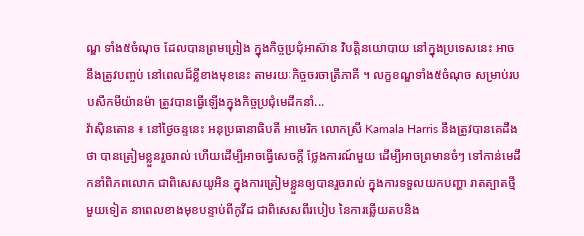ណ្ឌ ទាំង៥ចំណុច ដែលបានព្រមព្រៀង ក្នុងកិច្ចប្រជុំអាស៊ាន វិបត្តិនយោបាយ នៅក្នុងប្រទេសនេះ អាចនឹងត្រូវបញ្ចប់ នៅពេលដ៏ខ្លីខាងមុខនេះ តាមរយៈកិច្ចចរចាត្រីភាគី ។ លក្ខខណ្ឌទាំង៥ចំណុច សម្រាប់របបសឹកមីយ៉ានម៉ា ត្រូវបានធ្វើឡើងក្នុងកិច្ចប្រជុំមេដឹកនាំ...
វ៉ាស៊ិនតោន ៖ នៅថ្ងៃចន្ទនេះ អនុប្រធានាធិបតី អាមេរិក លោកស្រី Kamala Harris នឹងត្រូវបានគេដឹងថា បានត្រៀមខ្លួនរួចរាល់ ហើយដើម្បីអាចធ្វើសេចក្តី ថ្លែងការណ៍មួយ ដើម្បីអាចព្រមានចំៗ ទៅកាន់មេដឹកនាំពិភពលោក ជាពិសេសយូអិន ក្នុងការត្រៀមខ្លួនឲ្យបានរួចរាល់ ក្នុងការទទួលយកបញ្ហា រាតត្បាតថ្មីមួយទៀត នាពេលខាងមុខបន្ទាប់ពីកូវីដ ជាពិសេសពីរបៀប នៃការឆ្លើយតបនិង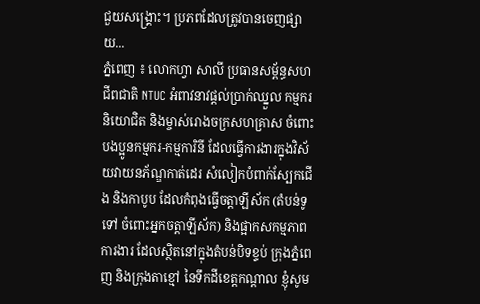ជួយសង្គ្រោះ។ ប្រភពដែលត្រូវបានចេញផ្សាយ...
ភ្នំពេញ ៖ លោកហ្វា សាលី ប្រធានសម្ព័ន្ធសហជីពជាតិ NTUC អំពាវនាវផ្តល់ប្រាក់ឈ្នួល កម្មករនិយោជិត និងម្ចាស់រោងចក្រសហគ្រាស ចំពោះបងប្អូនកម្មករ-កម្មការិនី ដែលធ្វើការងារក្នុងវិស័យវាយនភ័ណ្ឌកាត់ដេរ សំលៀកបំពាក់ស្បែកជើង និងកាបូប ដែលកំពុងធ្វើចត្តាឡីស័ក (តំបន់ទូទៅ ចំពោះអ្នកចត្តាឡីស័ក) និងផ្អាកសកម្មភាពការងារ ដែលស្ថិតនៅក្នុងតំបន់បិទខ្ទប់ ក្រុងភ្នំពេញ និងក្រុងតាខ្មៅ នៃទឹកដីខេត្តកណ្តាល ខ្ញុំសូម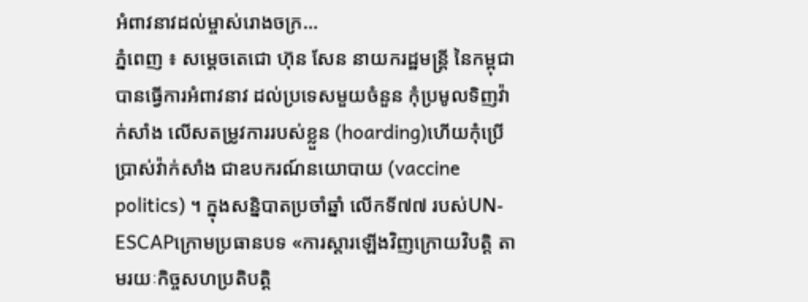អំពាវនាវដល់ម្ចាស់រោងចក្រ...
ភ្នំពេញ ៖ សម្ដេចតេជោ ហ៊ុន សែន នាយករដ្ឋមន្ដ្រី នៃកម្ពុជា បានធ្វើការអំពាវនាវ ដល់ប្រទេសមួយចំនួន កុំប្រមូលទិញវ៉ាក់សាំង លើសតម្រូវការរបស់ខ្លួន (hoarding)ហើយកុំប្រើប្រាស់វ៉ាក់សាំង ជាឧបករណ៍នយោបាយ (vaccine politics) ។ ក្នុងសន្និបាតប្រចាំឆ្នាំ លើកទី៧៧ របស់UN-ESCAPក្រោមប្រធានបទ «ការស្ដារឡើងវិញក្រោយវិបត្តិ តាមរយៈកិច្ចសហប្រតិបត្តិ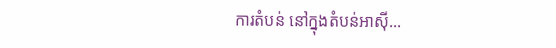ការតំបន់ នៅក្នុងតំបន់អាស៊ី...